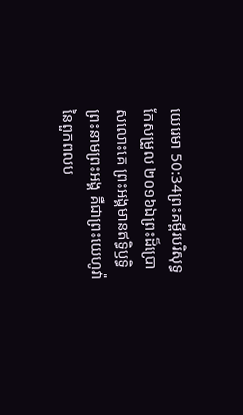យេរេមា 50:34ព្រះគម្ពីរបរិសុទ្ធកែសម្រួល ២០១៦ឯព្រះដ៏ប្រោសលោះគេ ព្រះអង្គមានឥទ្ធិឫទ្ធិ ព្រះនាមព្រះអង្គ គឺជាព្រះយេហូវ៉ានៃពួកពលប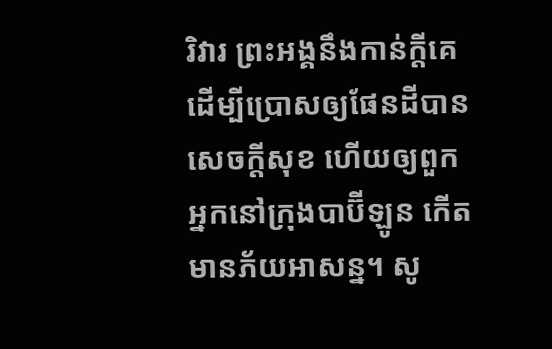រិវារ ព្រះអង្គនឹងកាន់ក្ដីគេ ដើម្បីប្រោសឲ្យផែនដីបានសេចក្ដីសុខ ហើយឲ្យពួកអ្នកនៅក្រុងបាប៊ីឡូន កើតមានភ័យអាសន្ន។ សូ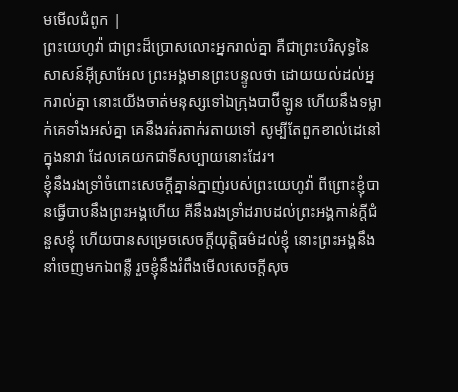មមើលជំពូក |
ព្រះយេហូវ៉ា ជាព្រះដ៏ប្រោសលោះអ្នករាល់គ្នា គឺជាព្រះបរិសុទ្ធនៃសាសន៍អ៊ីស្រាអែល ព្រះអង្គមានព្រះបន្ទូលថា ដោយយល់ដល់អ្នករាល់គ្នា នោះយើងចាត់មនុស្សទៅឯក្រុងបាប៊ីឡូន ហើយនឹងទម្លាក់គេទាំងអស់គ្នា គេនឹងរត់រតាក់រតាយទៅ សូម្បីតែពួកខាល់ដេនៅក្នុងនាវា ដែលគេយកជាទីសប្បាយនោះដែរ។
ខ្ញុំនឹងរងទ្រាំចំពោះសេចក្ដីគ្នាន់ក្នាញ់របស់ព្រះយេហូវ៉ា ពីព្រោះខ្ញុំបានធ្វើបាបនឹងព្រះអង្គហើយ គឺនឹងរងទ្រាំដរាបដល់ព្រះអង្គកាន់ក្ដីជំនួសខ្ញុំ ហើយបានសម្រេចសេចក្ដីយុត្តិធម៌ដល់ខ្ញុំ នោះព្រះអង្គនឹងនាំចេញមកឯពន្លឺ រួចខ្ញុំនឹងរំពឹងមើលសេចក្ដីសុច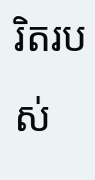រិតរបស់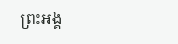ព្រះអង្គ